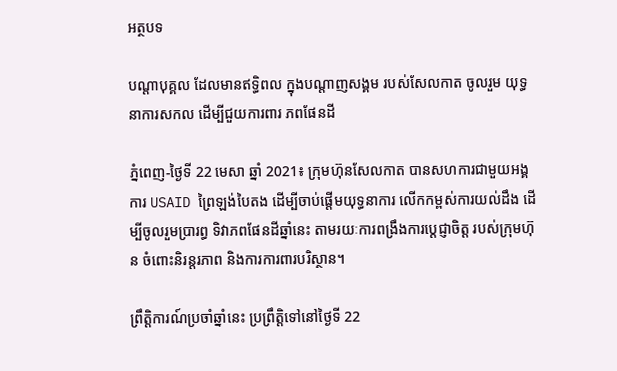អត្ថបទ

បណ្តាបុគ្គល ដែលមានឥទ្ធិពល ក្នុងបណ្តាញសង្គម របស់សែលកាត ចូលរួម យុទ្ធនាការសកល ដើម្បីជួយការពារ ភពផែនដី

ភ្នំពេញ-ថ្ងៃទី 22 មេសា ឆ្នាំ 2021៖ ក្រុមហ៊ុនសែលកាត បានសហការជាមួយអង្គការ USAID ព្រៃឡង់បៃតង ដើម្បីចាប់ផ្តើមយុទ្ធនាការ លើកកម្ពស់ការយល់ដឹង ដើម្បីចូលរួមប្រារព្ធ ទិវាភពផែនដីឆ្នាំនេះ តាមរយៈការពង្រឹងការប្តេជ្ញាចិត្ត របស់ក្រុមហ៊ុន ចំពោះនិរន្តរភាព និងការការពារបរិស្ថាន។

ព្រឹត្តិការណ៍ប្រចាំឆ្នាំនេះ ប្រព្រឹត្តិទៅនៅថ្ងៃទី 22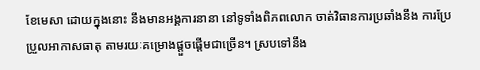ខែមេសា ដោយក្នុងនោះ នឹងមានអង្គការនានា នៅទូទាំងពិភពលោក ចាត់វិធានការប្រឆាំងនឹង ការប្រែប្រួលអាកាសធាតុ តាមរយៈគម្រោងផ្តួចផ្តើមជាច្រើន។ ស្របទៅនឹង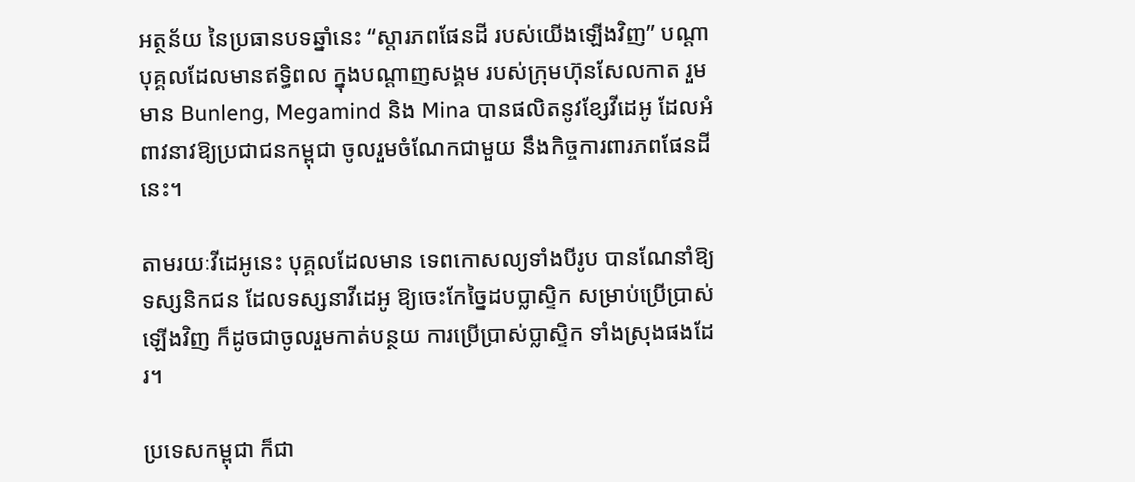អត្ថន័យ នៃប្រធានបទឆ្នាំនេះ “ស្តារភពផែនដី របស់យើងឡើងវិញ” បណ្តាបុគ្គលដែលមានឥទ្ធិពល ក្នុងបណ្តាញសង្គម របស់ក្រុមហ៊ុនសែលកាត រួមមាន Bunleng, Megamind និង Mina បានផលិតនូវខ្សែវីដេអូ ដែលអំពាវនាវឱ្យប្រជាជនកម្ពុជា ចូលរួមចំណែកជាមួយ នឹងកិច្ចការពារភពផែនដីនេះ។

តាមរយៈវីដេអូនេះ បុគ្គលដែលមាន ទេពកោសល្យទាំងបីរូប បានណែនាំឱ្យទស្សនិកជន ដែលទស្សនាវីដេអូ ឱ្យចេះកែច្នៃដបប្លាស្ទិក សម្រាប់ប្រើប្រាស់ឡើងវិញ ក៏ដូចជាចូលរួមកាត់បន្ថយ ការប្រើប្រាស់ប្លាស្ទិក ទាំងស្រុងផងដែរ។

ប្រទេសកម្ពុជា ក៏ជា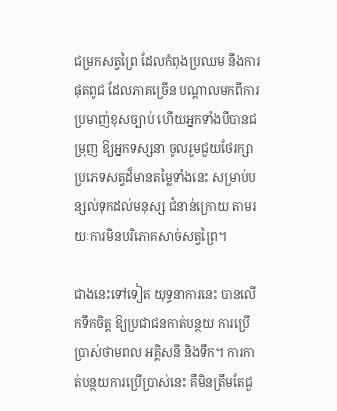ជម្រកសត្វព្រៃ ដែលកំពុងប្រឈម នឹងការផុតពូជ ដែលភាគច្រើន បណ្តាលមកពីការប្រមាញ់ខុសច្បាប់ ហើយអ្នកទាំងបីបានជម្រុញ ឱ្យអ្នកទស្សនា ចូលរួមជួយថែរក្សា ប្រភេទសត្វដ៏មានតម្លៃទាំងនេះ សម្រាប់បន្សល់ទុកដល់មនុស្ស ជំនាន់ក្រោយ តាមរយៈការមិនបរិភោគសាច់សត្វព្រៃ។

ជាងនេះទៅទៀត យុទ្ធនាការនេះ បានលើកទឹកចិត្ត ឱ្យប្រជាជនកាត់បន្ថយ ការប្រើប្រាស់ថាមពល អគ្គិសនី និងទឹក។ ការកាត់បន្ថយការប្រើប្រាស់នេះ គឺមិនត្រឹមតែជួ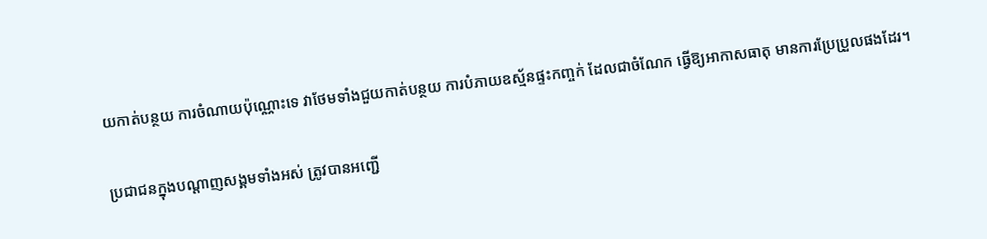យកាត់បន្ថយ ការចំណាយប៉ុណ្ណោះទេ វាថែមទាំងជួយកាត់បន្ថយ ការបំភាយឧស្ម័នផ្ទះកញ្ចក់ ដែលជាចំណែក ធ្វើឱ្យអាកាសធាតុ មានការប្រែប្រួលផងដែរ។

ប្រជាជនក្នុងបណ្តាញសង្គមទាំងអស់ ត្រូវបានអញ្ជើ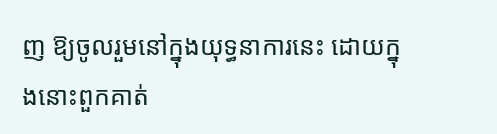ញ ឱ្យចូលរួមនៅក្នុងយុទ្ធនាការនេះ ដោយក្នុងនោះពួកគាត់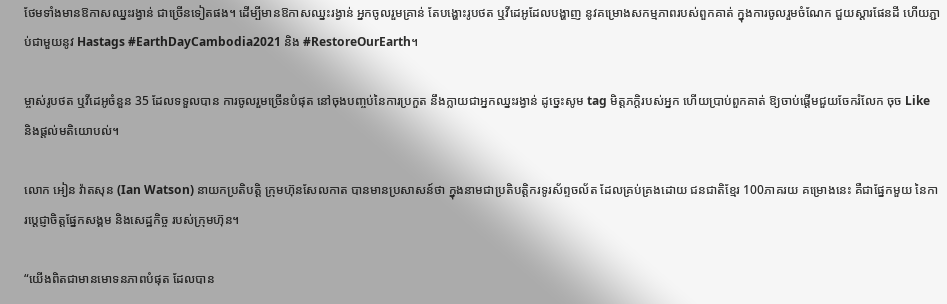ថែមទាំងមានឱកាសឈ្នះរង្វាន់ ជាច្រើនទៀតផង។ ដើម្បីមានឱកាសឈ្នះរង្វាន់ អ្នកចូលរួមគ្រាន់ តែបង្ហោះរូបថត ឬវីដេអូដែលបង្ហាញ នូវគម្រោងសកម្មភាពរបស់ពួកគាត់ ក្នុងការចូលរួមចំណែក ជួយស្តារផែនដី ហើយភ្ជាប់ជាមួយនូវ Hastags #EarthDayCambodia2021 និង #RestoreOurEarth។

ម្ចាស់រូបថត ឬវីដេអូចំនួន 35 ដែលទទួលបាន ការចូលរួមច្រើនបំផុត នៅចុងបញ្ចប់នៃការប្រកួត នឹងក្លាយជាអ្នកឈ្នះរង្វាន់ ដូច្នេះសូម tag មិត្តភក្តិរបស់អ្នក ហើយប្រាប់ពួកគាត់ ឱ្យចាប់ផ្តើមជួយចែករំលែក ចុច Like និងផ្តល់មតិយោបល់។

លោក អៀន វ៉ាតសុន (Ian Watson) នាយកប្រតិបត្តិ ក្រុមហ៊ុនសែលកាត បានមានប្រសាសន៍ថា ក្នុងនាមជាប្រតិបត្តិករទូរស័ព្ទចល័ត ដែលគ្រប់គ្រងដោយ ជនជាតិខ្មែរ 100ភាគរយ គម្រោងនេះ គឺជាផ្នែកមួយ នៃការប្តេជ្ញាចិត្តផ្នែកសង្គម និងសេដ្ឋកិច្ច របស់ក្រុមហ៊ុន។

“យើងពិតជាមានមោទនភាពបំផុត ដែលបាន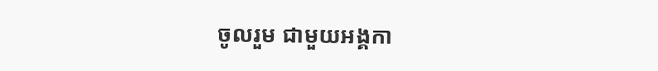ចូលរួម ជាមួយអង្គកា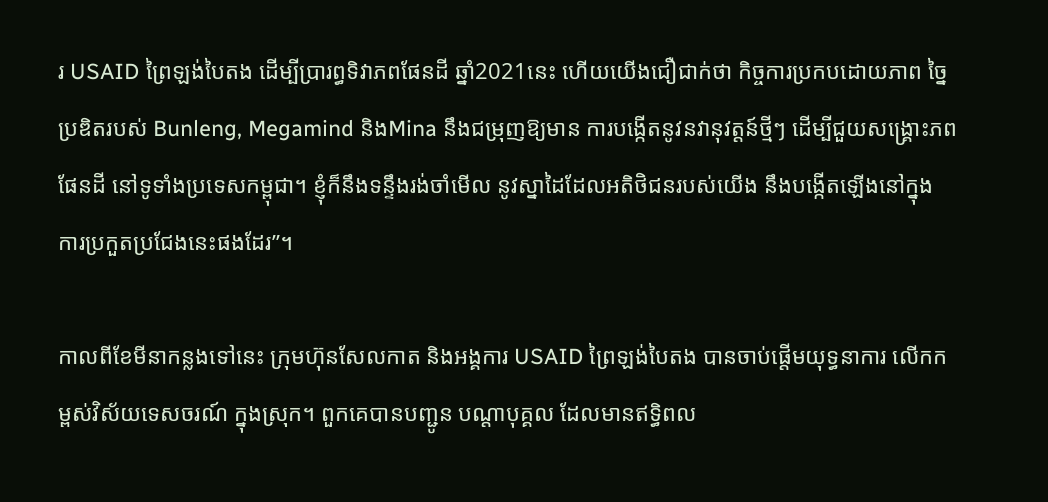រ USAID ព្រៃឡង់បៃតង ដើម្បីប្រារព្ធទិវាភពផែនដី ឆ្នាំ2021នេះ ហើយយើងជឿជាក់ថា កិច្ចការប្រកបដោយភាព ច្នៃប្រឌិតរបស់ Bunleng, Megamind និងMina នឹងជម្រុញឱ្យមាន ការបង្កើតនូវនវានុវត្តន៍ថ្មីៗ ដើម្បីជួយសង្គ្រោះភពផែនដី នៅទូទាំងប្រទេសកម្ពុជា។ ខ្ញុំក៏នឹងទន្ទឹងរង់ចាំមើល នូវស្នាដៃដែលអតិថិជនរបស់យើង នឹងបង្កើតឡើងនៅក្នុង ការប្រកួតប្រជែងនេះផងដែរ”។

កាលពីខែមីនាកន្លងទៅនេះ ក្រុមហ៊ុនសែលកាត និងអង្គការ USAID ព្រៃឡង់បៃតង បានចាប់ផ្តើមយុទ្ធនាការ លើកកម្ពស់វិស័យទេសចរណ៍ ក្នុងស្រុក។ ពួកគេបានបញ្ជូន បណ្តាបុគ្គល ដែលមានឥទ្ធិពល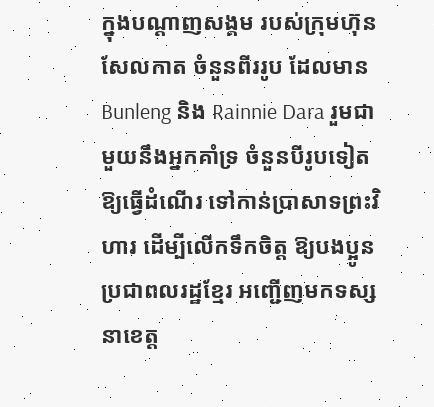ក្នុងបណ្តាញសង្គម របស់ក្រុមហ៊ុនសែលកាត ចំនួនពីររូប ដែលមាន Bunleng និង Rainnie Dara រួមជាមួយនឹងអ្នកគាំទ្រ ចំនួនបីរូបទៀត ឱ្យធ្វើដំណើរ ទៅកាន់ប្រាសាទព្រះវិហារ ដើម្បីលើកទឹកចិត្ត ឱ្យបងប្អូនប្រជាពលរដ្ឋខ្មែរ អញ្ជើញមកទស្សនាខេត្ត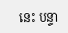នេះ បន្ទា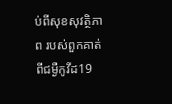ប់ពីសុខសុវត្ថិភាព របស់ពួកគាត់ពីជម្ងឺកូវីដ19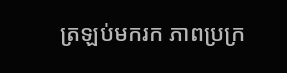ត្រឡប់មករក ភាពប្រក្រ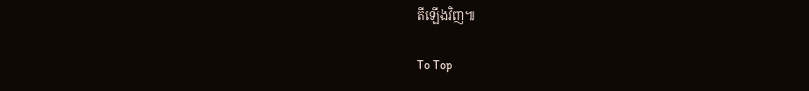តីឡើងវិញ៕

To Top